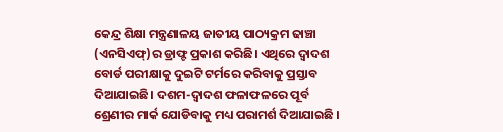କେନ୍ଦ୍ର ଶିକ୍ଷା ମନ୍ତ୍ରଣାଳୟ ଜାତୀୟ ପାଠ୍ୟକ୍ରମ ଢାଞ୍ଚା (ଏନସିଏଫ୍)ର ଡ୍ରାଫ୍ଟ ପ୍ରକାଶ କରିଛି। ଏଥିରେ ଦ୍ୱାଦଶ ବୋର୍ଡ ପରୀକ୍ଷାକୁ ଦୁଇଟି ଟର୍ମରେ କରିବାକୁ ପ୍ରସ୍ତାବ ଦିଆଯାଇଛି। ଦଶମ-ଦ୍ୱାଦଶ ଫଳାଫଳରେ ପୂର୍ବ ଶ୍ରେଣୀର ମାର୍କ ଯୋଡିବାକୁ ମଧ୍ୟ ପରାମର୍ଶ ଦିଆଯାଇଛି ।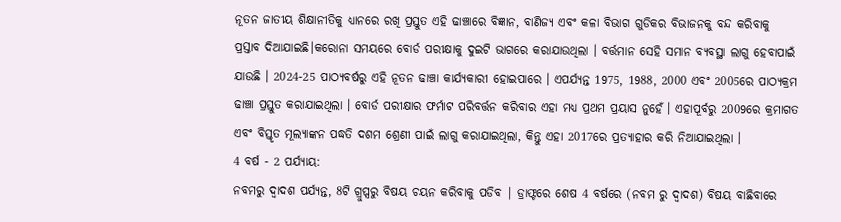ନୂତନ ଜାତୀୟ ଶିକ୍ଷାନୀତିକୁ ଧ୍ୟାନରେ ରଖି ପ୍ରସ୍ତୁତ ଏହି ଢାଞ୍ଚାରେ ବିଜ୍ଞାନ, ବାଣିଜ୍ୟ ଏବଂ କଳା ବିଭାଗ ଗୁଡିକର ବିଭାଜନକୁ ବନ୍ଦ କରିବାକୁ ପ୍ରସ୍ତାବ ଦିଆଯାଇଛି।କରୋନା ସମୟରେ ବୋର୍ଡ ପରୀକ୍ଷାକୁ ଦୁଇଟି ଭାଗରେ କରାଯାଉଥିଲା । ବର୍ତ୍ତମାନ ସେହି ସମାନ ବ୍ୟବସ୍ଥା ଲାଗୁ ହେବାପାଇଁ ଯାଉଛି । 2024-25 ପାଠ୍ୟବର୍ଷରୁ ଏହି ନୂତନ ଢାଞ୍ଚା କାର୍ଯ୍ୟକାରୀ ହୋଇପାରେ । ଏପର୍ଯ୍ୟନ୍ତ 1975, 1988, 2000 ଏବଂ 2005ରେ ପାଠ୍ୟକ୍ରମ ଢାଞ୍ଚା ପ୍ରସ୍ତୁତ କରାଯାଇଥିଲା । ବୋର୍ଡ ପରୀକ୍ଷାର ଫର୍ମାଟ ପରିବର୍ତ୍ତନ କରିବାର ଏହା ମଧ୍ୟ ପ୍ରଥମ ପ୍ରୟାସ ନୁହେଁ । ଏହାପୂର୍ବରୁ 2009ରେ କ୍ରମାଗତ ଏବଂ ବିସ୍ତୃତ ମୂଲ୍ୟାଙ୍କନ ପଦ୍ଧତି ଦଶମ ଶ୍ରେଣୀ ପାଇଁ ଲାଗୁ କରାଯାଇଥିଲା, କିନ୍ତୁ ଏହା 2017ରେ ପ୍ରତ୍ୟାହାର କରି ନିଆଯାଇଥିଲା ।
4 ବର୍ଷ - 2 ପର୍ଯ୍ୟାୟ:
ନବମରୁ ଦ୍ଵାଦଶ ପର୍ଯ୍ୟନ୍ତ, 8ଟି ଗ୍ରୁପ୍ସରୁ ବିଷୟ ଚୟନ କରିବାକୁ ପଡିବ | ଡ୍ରାଫ୍ଟରେ ଶେଷ 4 ବର୍ଷରେ (ନବମ ରୁ ଦ୍ଵାଦଶ) ବିଷୟ ବାଛିବାରେ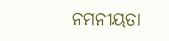ନମନୀୟତା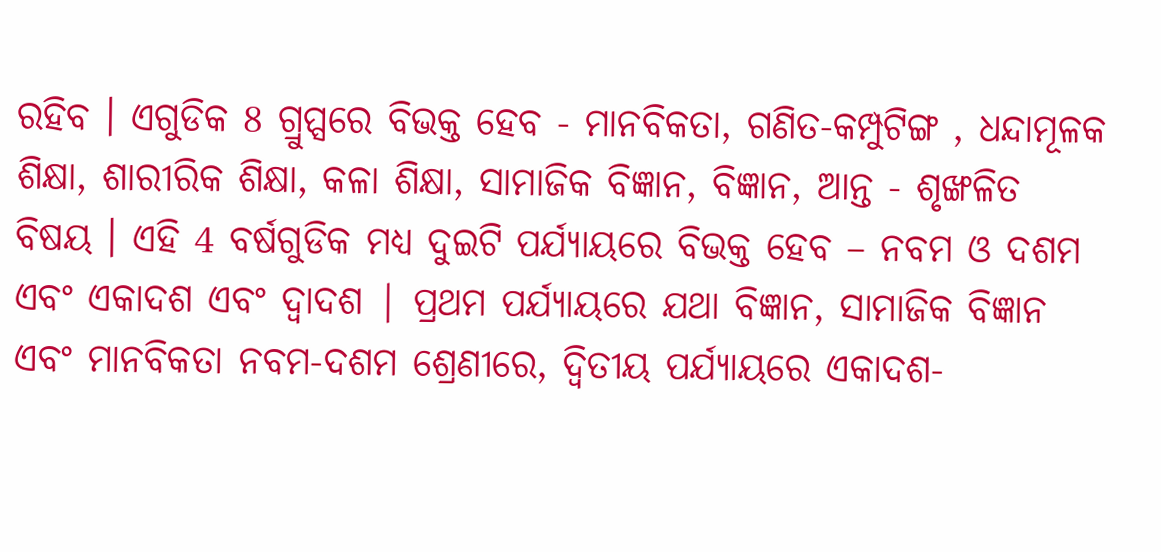ରହିବ । ଏଗୁଡିକ 8 ଗ୍ରୁପ୍ସରେ ବିଭକ୍ତ ହେବ - ମାନବିକତା, ଗଣିତ-କମ୍ପୁଟିଙ୍ଗ , ଧନ୍ଦାମୂଳକ ଶିକ୍ଷା, ଶାରୀରିକ ଶିକ୍ଷା, କଳା ଶିକ୍ଷା, ସାମାଜିକ ବିଜ୍ଞାନ, ବିଜ୍ଞାନ, ଆନ୍ତ - ଶୃଙ୍ଖଳିତ ବିଷୟ । ଏହି 4 ବର୍ଷଗୁଡିକ ମଧ୍ୟ ଦୁଇଟି ପର୍ଯ୍ୟାୟରେ ବିଭକ୍ତ ହେବ – ନବମ ଓ ଦଶମ ଏବଂ ଏକାଦଶ ଏବଂ ଦ୍ୱାଦଶ | ପ୍ରଥମ ପର୍ଯ୍ୟାୟରେ ଯଥା ବିଜ୍ଞାନ, ସାମାଜିକ ବିଜ୍ଞାନ ଏବଂ ମାନବିକତା ନବମ-ଦଶମ ଶ୍ରେଣୀରେ, ଦ୍ୱିତୀୟ ପର୍ଯ୍ୟାୟରେ ଏକାଦଶ-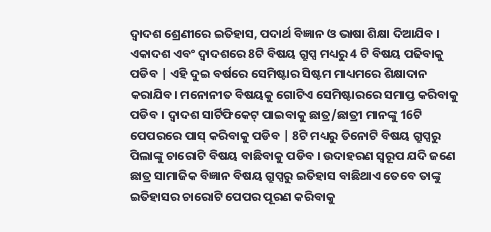ଦ୍ଵାଦଶ ଶ୍ରେଣୀରେ ଇତିହାସ, ପଦାର୍ଥ ବିଜ୍ଞାନ ଓ ଭାଷା ଶିକ୍ଷା ଦିଆଯିବ । ଏକାଦଶ ଏବଂ ଦ୍ୱାଦଶରେ 8ଟି ବିଷୟ ଗ୍ରୁପ୍ସ ମଧ୍ୟରୁ 4 ଟି ବିଷୟ ପଢିବାକୁ ପଡିବ | ଏହି ଦୁଇ ବର୍ଷରେ ସେମିଷ୍ଟାର ସିଷ୍ଟମ ମାଧ୍ୟମରେ ଶିକ୍ଷାଦାନ କରାଯିବ। ମନୋନୀତ ବିଷୟକୁ ଗୋଟିଏ ସେମିଷ୍ଟାରରେ ସମାପ୍ତ କରିବାକୁ ପଡିବ । ଦ୍ୱାଦଶ ସାର୍ଟିଫିକେଟ୍ ପାଇବାକୁ ଛାତ୍ର/ଛାତ୍ରୀ ମାନଙ୍କୁ 16ଟି ପେପରରେ ପାସ୍ କରିବାକୁ ପଡିବ | 8ଟି ମଧ୍ୟରୁ ତିନୋଟି ବିଷୟ ଗ୍ରୁପ୍ସରୁ ପିଲାଙ୍କୁ ଚାରୋଟି ବିଷୟ ବାଛିବାକୁ ପଡିବ । ଉଦାହରଣ ସ୍ୱରୂପ ଯଦି ଜଣେ ଛାତ୍ର ସାମାଜିକ ବିଜ୍ଞାନ ବିଷୟ ଗ୍ରୁପ୍ସରୁ ଇତିହାସ ବାଛିଥାଏ ତେବେ ତାଙ୍କୁ ଇତିହାସର ଚାରୋଟି ପେପର ପୂରଣ କରିବାକୁ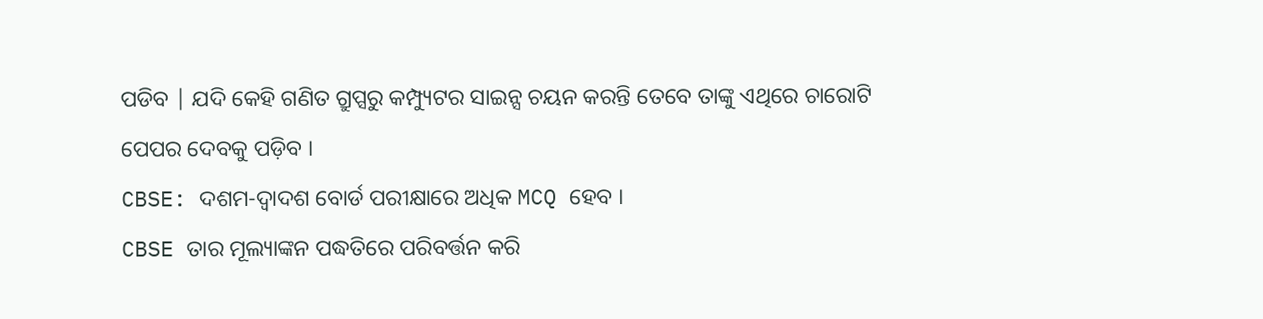ପଡିବ | ଯଦି କେହି ଗଣିତ ଗ୍ରୁପ୍ସରୁ କମ୍ପ୍ୟୁଟର ସାଇନ୍ସ ଚୟନ କରନ୍ତି ତେବେ ତାଙ୍କୁ ଏଥିରେ ଚାରୋଟି ପେପର ଦେବକୁ ପଡ଼ିବ ।
CBSE: ଦଶମ-ଦ୍ୱାଦଶ ବୋର୍ଡ ପରୀକ୍ଷାରେ ଅଧିକ MCQ ହେବ ।
CBSE ତାର ମୂଲ୍ୟାଙ୍କନ ପଦ୍ଧତିରେ ପରିବର୍ତ୍ତନ କରି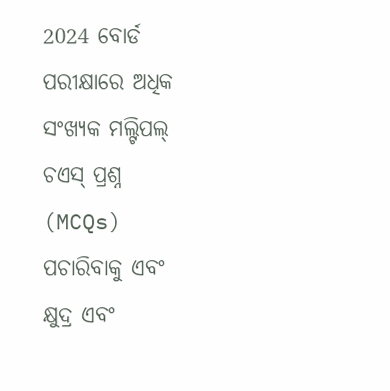2024 ବୋର୍ଡ ପରୀକ୍ଷାରେ ଅଧିକ ସଂଖ୍ୟକ ମଲ୍ଟିପଲ୍ ଚଏସ୍ ପ୍ରଶ୍ନ (MCQs) ପଚାରିବାକୁ ଏବଂ କ୍ଷୁଦ୍ର ଏବଂ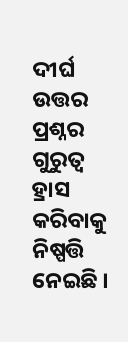ଦୀର୍ଘ ଉତ୍ତର ପ୍ରଶ୍ନର ଗୁରୁତ୍ବ ହ୍ରାସ କରିବାକୁ ନିଷ୍ପତ୍ତି ନେଇଛି ।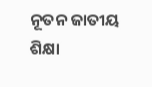ନୂତନ ଜାତୀୟ ଶିକ୍ଷା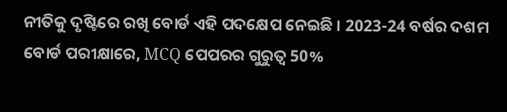ନୀତିକୁ ଦୃଷ୍ଟିରେ ରଖି ବୋର୍ଡ ଏହି ପଦକ୍ଷେପ ନେଇଛି । 2023-24 ବର୍ଷର ଦଶମ ବୋର୍ଡ ପରୀକ୍ଷାରେ, MCQ ପେପରର ଗୁରୁତ୍ବ 50%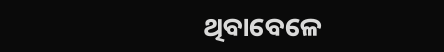ଥିବାବେଳେ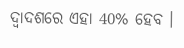ଦ୍ୱାଦଶରେ ଏହା 40% ହେବ ।